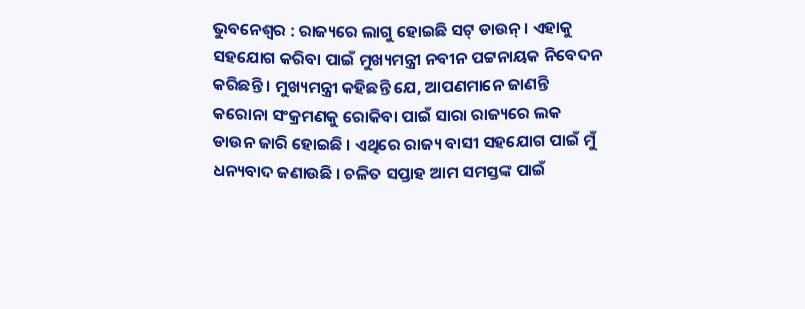ଭୁବନେଶ୍ୱର : ରାଜ୍ୟରେ ଲାଗୁ ହୋଇଛି ସଟ୍ ଡାଉନ୍ । ଏହାକୁ ସହଯୋଗ କରିବା ପାଇଁ ମୁଖ୍ୟମନ୍ତ୍ରୀ ନବୀନ ପଟ୍ଟନାୟକ ନିବେଦନ କରିଛନ୍ତି । ମୁଖ୍ୟମନ୍ତ୍ରୀ କହିଛନ୍ତି ଯେ, ଆପଣମାନେ ଜାଣନ୍ତି କରୋନା ସଂକ୍ରମଣକୁ ରୋକିବା ପାଇଁ ସାରା ରାଜ୍ୟରେ ଲକ ଡାଉନ ଜାରି ହୋଇଛି । ଏଥିରେ ରାଜ୍ୟ ବାସୀ ସହଯୋଗ ପାଇଁ ମୁଁ ଧନ୍ୟବାଦ ଜଣାଉଛି । ଚଳିତ ସପ୍ତାହ ଆମ ସମସ୍ତଙ୍କ ପାଇଁ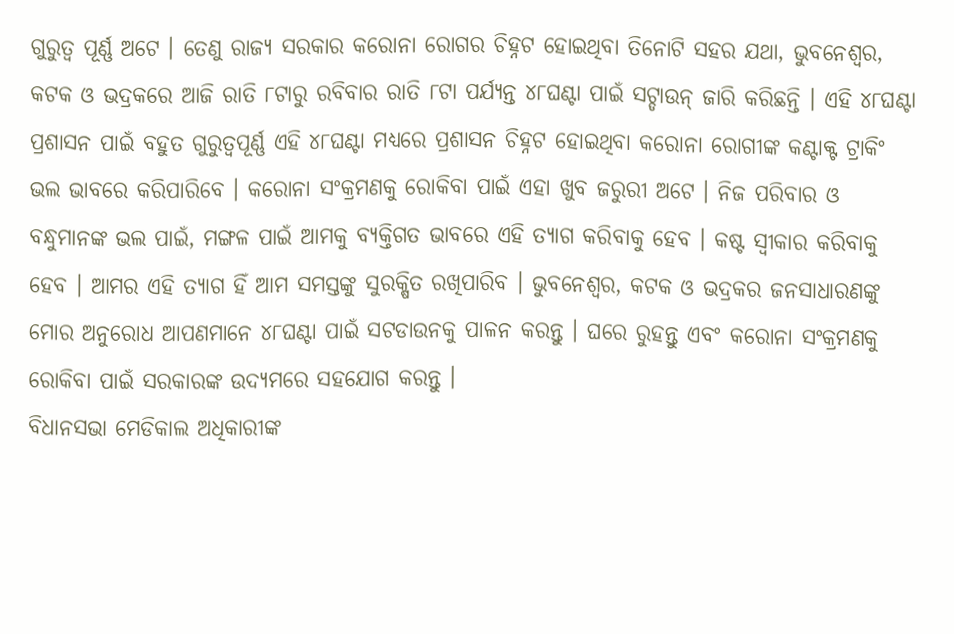ଗୁରୁତ୍ୱ ପୂର୍ଣ୍ଣ ଅଟେ । ତେଣୁ ରାଜ୍ୟ ସରକାର କରୋନା ରୋଗର ଚିହ୍ନଟ ହୋଇଥିବା ତିନୋଟି ସହର ଯଥା, ଭୁବନେଶ୍ୱର, କଟକ ଓ ଭଦ୍ରକରେ ଆଜି ରାତି ୮ଟାରୁ ରବିବାର ରାତି ୮ଟା ପର୍ଯ୍ୟନ୍ତ ୪୮ଘଣ୍ଟା ପାଇଁ ସଟ୍ଡାଉନ୍ ଜାରି କରିଛନ୍ତି । ଏହି ୪୮ଘଣ୍ଟା ପ୍ରଶାସନ ପାଇଁ ବହୁତ ଗୁରୁତ୍ୱପୂର୍ଣ୍ଣ ଏହି ୪୮ଘଣ୍ଟା ମଧ୍ୟରେ ପ୍ରଶାସନ ଚିହ୍ନଟ ହୋଇଥିବା କରୋନା ରୋଗୀଙ୍କ କଣ୍ଟାକ୍ଟ ଟ୍ରାକିଂ ଭଲ ଭାବରେ କରିପାରିବେ । କରୋନା ସଂକ୍ରମଣକୁ ରୋକିବା ପାଇଁ ଏହା ଖୁବ ଜରୁରୀ ଅଟେ । ନିଜ ପରିବାର ଓ ବନ୍ଧୁମାନଙ୍କ ଭଲ ପାଇଁ, ମଙ୍ଗଳ ପାଇଁ ଆମକୁ ବ୍ୟକ୍ତିଗତ ଭାବରେ ଏହି ତ୍ୟାଗ କରିବାକୁ ହେବ । କଷ୍ଟ ସ୍ୱୀକାର କରିବାକୁ ହେବ । ଆମର ଏହି ତ୍ୟାଗ ହିଁ ଆମ ସମସ୍ତଙ୍କୁ ସୁରକ୍ଷିତ ରଖିପାରିବ । ଭୁବନେଶ୍ୱର, କଟକ ଓ ଭଦ୍ରକର ଜନସାଧାରଣଙ୍କୁ ମୋର ଅନୁରୋଧ ଆପଣମାନେ ୪୮ଘଣ୍ଟା ପାଇଁ ସଟଡାଉନକୁ ପାଳନ କରନ୍ତୁ । ଘରେ ରୁହନ୍ତୁ ଏବଂ କରୋନା ସଂକ୍ରମଣକୁ ରୋକିବା ପାଇଁ ସରକାରଙ୍କ ଉଦ୍ୟମରେ ସହଯୋଗ କରନ୍ତୁ ।
ବିଧାନସଭା ମେଡିକାଲ ଅଧିକାରୀଙ୍କ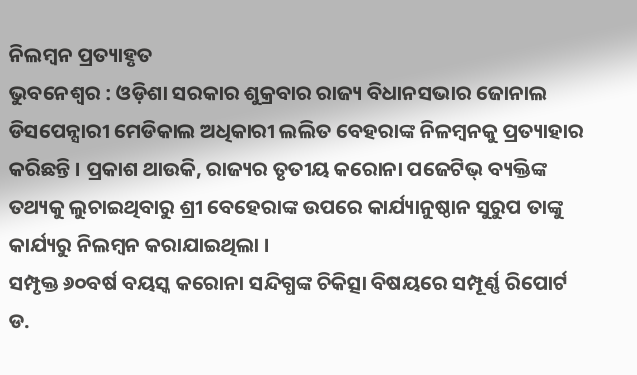ନିଲମ୍ବନ ପ୍ରତ୍ୟାହୃତ
ଭୁବନେଶ୍ୱର : ଓଡ଼ିଶା ସରକାର ଶୁକ୍ରବାର ରାଜ୍ୟ ବିଧାନସଭାର ଜୋନାଲ ଡିସପେନ୍ସାରୀ ମେଡିକାଲ ଅଧିକାରୀ ଲଲିତ ବେହରାଙ୍କ ନିଳମ୍ବନକୁ ପ୍ରତ୍ୟାହାର କରିଛନ୍ତି । ପ୍ରକାଶ ଥାଉକି, ରାଜ୍ୟର ତୃତୀୟ କରୋନା ପଜେଟିଭ୍ ବ୍ୟକ୍ତିଙ୍କ ତଥ୍ୟକୁ ଲୁଚାଇଥିବାରୁ ଶ୍ରୀ ବେହେରାଙ୍କ ଉପରେ କାର୍ଯ୍ୟାନୁଷ୍ଠାନ ସୁରୁପ ତାଙ୍କୁ କାର୍ଯ୍ୟରୁ ନିଲମ୍ବନ କରାଯାଇଥିଲା ।
ସମ୍ପୃକ୍ତ ୬୦ବର୍ଷ ବୟସ୍କ କରୋନା ସନ୍ଦିଗ୍ଧଙ୍କ ଚିକିତ୍ସା ବିଷୟରେ ସମ୍ପୂର୍ଣ୍ଣ ରିପୋର୍ଟ ଡ.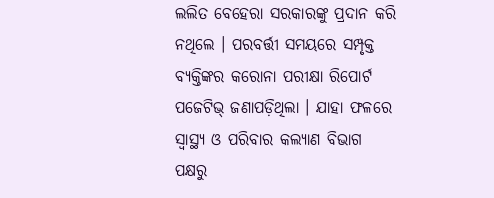ଲଲିତ ବେହେରା ସରକାରଙ୍କୁ ପ୍ରଦାନ କରି ନଥିଲେ । ପରବର୍ତ୍ତୀ ସମୟରେ ସମ୍ପୃକ୍ତ ବ୍ୟକ୍ତିଙ୍କର କରୋନା ପରୀକ୍ଷା ରିପୋର୍ଟ ପଜେଟିଭ୍ ଜଣାପଡ଼ିଥିଲା । ଯାହା ଫଳରେ ସ୍ୱାସ୍ଥ୍ୟ ଓ ପରିବାର କଲ୍ୟାଣ ବିଭାଗ ପକ୍ଷରୁ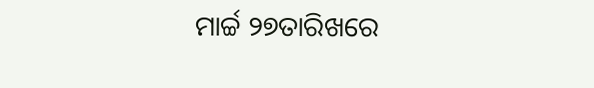ମାର୍ଚ୍ଚ ୨୭ତାରିଖରେ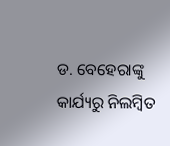ଡ. ବେହେରାଙ୍କୁ କାର୍ଯ୍ୟରୁ ନିଲମ୍ବିତ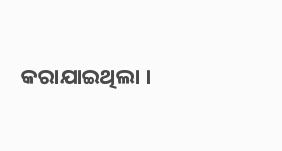କରାଯାଇଥିଲା ।